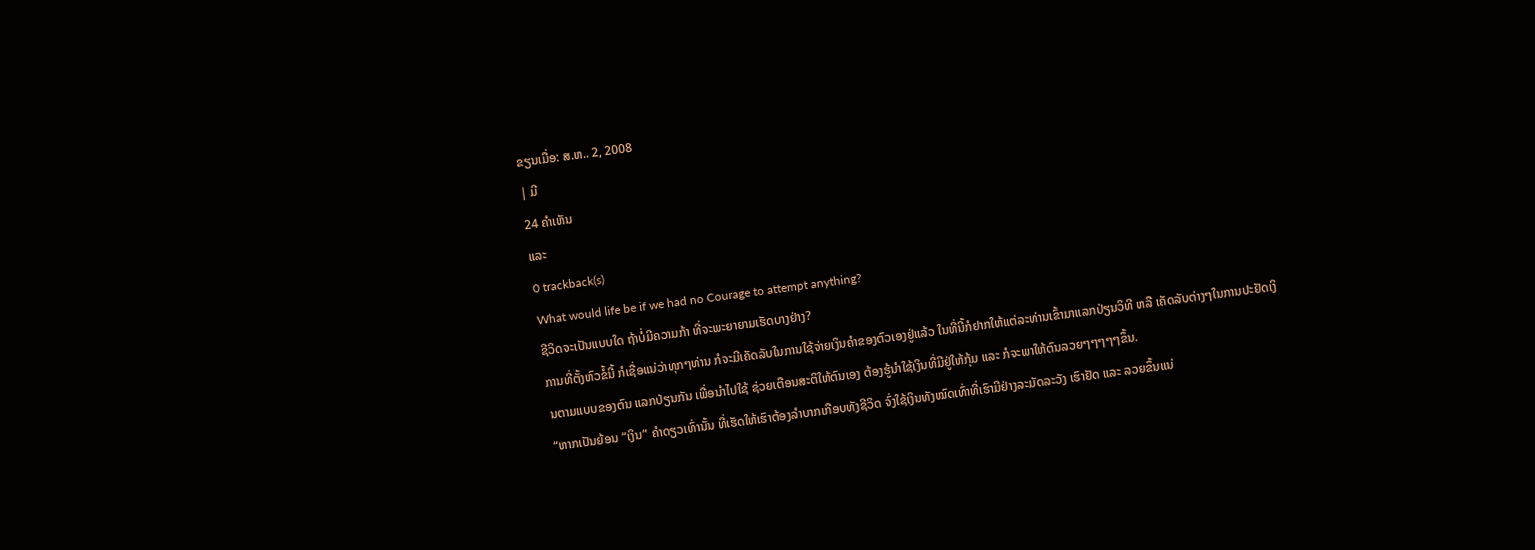ຂຽນເມື່ອ: ສ.ຫ.. 2, 2008
| ມີ
24 ຄຳເຫັນ
ແລະ
0 trackback(s)
What would life be if we had no Courage to attempt anything?
ຊີວິດຈະເປັນແບບໃດ ຖ້າບໍ່ມີຄວາມກ້າ ທີ່ຈະພະຍາຍາມເຮັດບາງຢ່າງ?
ການທີ່ຕັ້ງຫົວຂໍ້ນີ້ ກໍເຊື່ອແນ່ວ່າທຸກໆທ່ານ ກໍຈະມີເຄັດລັບໃນການໃຊ້ຈ່າຍເງິນຄຳຂອງຕົວເອງຢູ່ແລ້ວ ໃນທີ່ນີ້ກໍຢາກໃຫ້ແຕ່ລະທ່ານເຂົ້າມາແລກປ່ຽນວິທີ ຫລື ເຄັດລັບຕ່າງໆໃນການປະຢັດເງິນຕາມແບບຂອງຕົນ ແລກປ່ຽນກັນ ເພື່ອນຳໄປໃຊ້ ຊ່ວຍເຕືອນສະຕິໃຫ້ຕົນເອງ ຕ້ອງຮູ້ນຳໃຊ້ເງິນທີ່ມີຢູ່ໃຫ້ກຸ້ມ ແລະ ກໍຈະພາໃຫ້ຕົນລວຍໆໆໆໆໆຂຶ້ນ.
“ຫາກເປັນຍ້ອນ “ເງິນ” ຄຳດຽວເທົ່ານັ້ນ ທີ່ເຮັດໃຫ້ເຮົາຕ້ອງລຳບາກເກືອບທັງຊີວິດ ຈົ່ງໃຊ້ເງິນທັງໝົດເທົ່າທີ່ເຮົາມີຢ່າງລະມັດລະວັງ ເຮົາຢັດ ແລະ ລວຍຂຶ້ນແນ່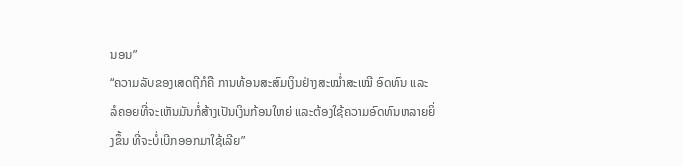ນອນ”
“ຄວາມລັບຂອງເສດຖີກໍຄື ການທ້ອນສະສົມເງິນຢ່າງສະໝໍ່າສະເໝີ ອົດທົນ ແລະ ລໍຄອຍທີ່ຈະເຫັນມັນກໍ່ສ້າງເປັນເງິນກ້ອນໃຫຍ່ ແລະຕ້ອງໃຊ້ຄວາມອົດທົນຫລາຍຍິ່ງຂຶ້ນ ທີ່ຈະບໍ່ເບີກອອກມາໃຊ້ເລີຍ”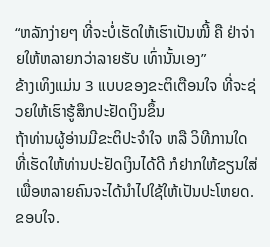“ຫລັກງ່າຍໆ ທີ່ຈະບໍ່ເຮັດໃຫ້ເຮົາເປັນໜີ້ ຄື ຢ່າຈ່າຍໃຫ້ຫລາຍກວ່າລາຍຮັບ ເທົ່ານັ້ນເອງ”
ຂ້າງເທິງແມ່ນ 3 ແບບຂອງຂະຕິເຕືອນໃຈ ທີ່ຈະຊ່ວຍໃຫ້ເຮົາຮູ້ສຶກປະຢັດເງິນຂຶ້ນ
ຖ້າທ່ານຜູ້ອ່ານມີຂະຕິປະຈຳໃຈ ຫລື ວິທີການໃດ ທີ່ເຮັດໃຫ້ທ່ານປະຢັດເງິນໄດ້ດີ ກໍຢາກໃຫ້ຂຽນໃສ່ ເພື່ອຫລາຍຄົນຈະໄດ້ນຳໄປໃຊ້ໃຫ້ເປັນປະໂຫຍດ.
ຂອບໃຈ.